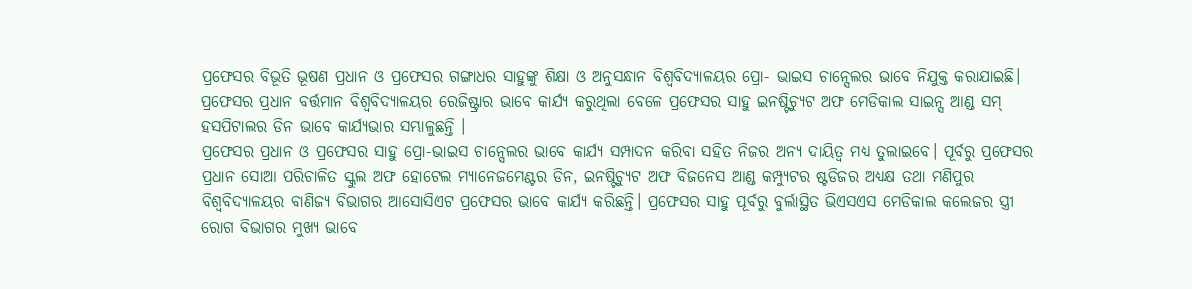ପ୍ରଫେସର ବିଭୂତି ଭୂଷଣ ପ୍ରଧାନ ଓ ପ୍ରଫେସର ଗଙ୍ଗାଧର ସାହୁଙ୍କୁ ଶିକ୍ଷା ଓ ଅନୁସନ୍ଧାନ ବିଶ୍ଵବିଦ୍ୟାଳୟର ପ୍ରୋ- ଭାଇସ ଚାନ୍ସେଲର ଭାବେ ନିଯୁକ୍ତ କରାଯାଇଛି। ପ୍ରଫେସର ପ୍ରଧାନ ବର୍ତ୍ତମାନ ବିଶ୍ଵବିଦ୍ୟାଳୟର ରେଜିଷ୍ଟ୍ରାର ଭାବେ କାର୍ଯ୍ୟ କରୁଥିଲା ବେଳେ ପ୍ରଫେସର ସାହୁ ଇନଷ୍ଟିଚ୍ୟୁଟ ଅଫ ମେଡିକାଲ ସାଇନ୍ସ ଆଣ୍ଡ ସମ୍ ହସପିଟାଲର ଡିନ ଭାବେ କାର୍ଯ୍ୟଭାର ସମ୍ଭାଳୁଛନ୍ତି ।
ପ୍ରଫେସର ପ୍ରଧାନ ଓ ପ୍ରଫେସର ସାହୁ ପ୍ରୋ-ଭାଇସ ଚାନ୍ସେଲର ଭାବେ କାର୍ଯ୍ୟ ସମ୍ପାଦନ କରିବା ସହିତ ନିଜର ଅନ୍ୟ ଦାୟିତ୍ଵ ମଧ୍ୟ ତୁଲାଇବେ। ପୂର୍ବରୁ ପ୍ରଫେସର ପ୍ରଧାନ ସୋଆ ପରିଚାଳିତ ସ୍କୁଲ ଅଫ ହୋଟେଲ ମ୍ୟାନେଜମେଣ୍ଟର ଡିନ, ଇନଷ୍ଟିଚ୍ୟୁଟ ଅଫ ବିଜନେସ ଆଣ୍ଡ କମ୍ପ୍ୟୁଟର ଷ୍ଟଡିଜର ଅଧ୍ୟକ୍ଷ ତଥା ମଣିପୁର ବିଶ୍ଵବିଦ୍ୟାଳୟର ବାଣିଜ୍ୟ ବିଭାଗର ଆସୋସିଏଟ ପ୍ରଫେସର ଭାବେ କାର୍ଯ୍ୟ କରିଛନ୍ତି। ପ୍ରଫେସର ସାହୁ ପୂର୍ବରୁ ବୁର୍ଲାସ୍ଥିତ ଭିଏସଏସ ମେଡିକାଲ କଲେଜର ସ୍ତ୍ରୀ ରୋଗ ବିଭାଗର ମୁଖ୍ୟ ଭାବେ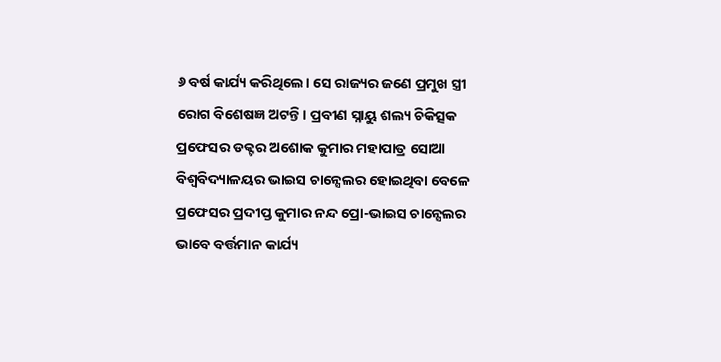୬ ବର୍ଷ କାର୍ଯ୍ୟ କରିଥିଲେ। ସେ ରାଜ୍ୟର ଜଣେ ପ୍ରମୁଖ ସ୍ତ୍ରୀ ରୋଗ ବିଶେଷଜ୍ଞ ଅଟନ୍ତି। ପ୍ରବୀଣ ସ୍ନାୟୁ ଶଲ୍ୟ ଚିକିତ୍ସକ ପ୍ରଫେସର ଡକ୍ଟର ଅଶୋକ କୁମାର ମହାପାତ୍ର ସୋଆ ବିଶ୍ଵବିଦ୍ୟାଳୟର ଭାଇସ ଚାନ୍ସେଲର ହୋଇଥିବା ବେଳେ ପ୍ରଫେସର ପ୍ରଦୀପ୍ତ କୁମାର ନନ୍ଦ ପ୍ରୋ-ଭାଇସ ଚାନ୍ସେଲର ଭାବେ ବର୍ତ୍ତମାନ କାର୍ଯ୍ୟ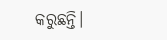କରୁଛନ୍ତି।